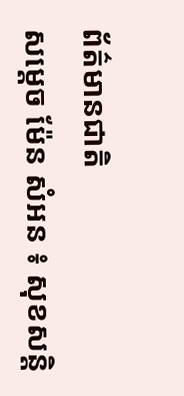ព័ត៌មានជាតិ
សម្ដេច ម៉ែន សំអន ៖ សុខសន្តិ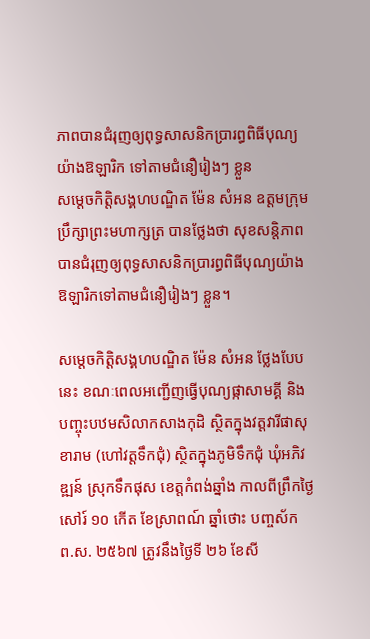ភាពបានជំរុញឲ្យពុទ្ធសាសនិកប្រារព្ធពិធីបុណ្យយ៉ាងឱឡារិក ទៅតាមជំនឿរៀងៗ ខ្លួន
សម្តេចកិត្តិសង្គហបណ្ឌិត ម៉ែន សំអន ឧត្តមក្រុមប្រឹក្សាព្រះមហាក្សត្រ បានថ្លែងថា សុខសន្តិភាពបានជំរុញឲ្យពុទ្ធសាសនិកប្រារព្ធពិធីបុណ្យយ៉ាងឱឡារិកទៅតាមជំនឿរៀងៗ ខ្លួន។

សម្តេចកិត្តិសង្គហបណ្ឌិត ម៉ែន សំអន ថ្លែងបែបនេះ ខណៈពេលអញ្ជើញធ្វើបុណ្យផ្កាសាមគ្គី និងបញ្ចុះបឋមសិលាកសាងកុដិ ស្ថិតក្នុងវត្តវារីផាសុខារាម (ហៅវត្តទឹកជុំ) ស្ថិតក្នុងភូមិទឹកជុំ ឃុំអភិវឌ្ឍន៍ ស្រុកទឹកផុស ខេត្តកំពង់ឆ្នាំង កាលពីព្រឹកថ្ងៃសៅរ៍ ១០ កើត ខែស្រាពណ៍ ឆ្នាំថោះ បញ្ចស័ក ព.ស. ២៥៦៧ ត្រូវនឹងថ្ងៃទី ២៦ ខែសី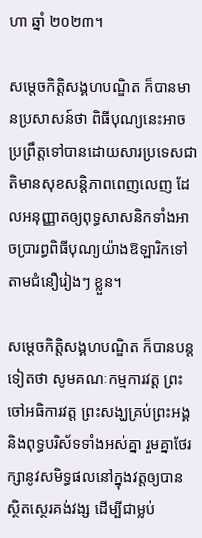ហា ឆ្នាំ ២០២៣។

សម្តេចកិត្តិសង្គហបណ្ឌិត ក៏បានមានប្រសាសន៍ថា ពិធីបុណ្យនេះអាចប្រព្រឹត្តទៅបានដោយសារប្រទេសជាតិមានសុខសន្តិភាពពេញលេញ ដែលអនុញ្ញាតឲ្យពុទ្ធសាសនិកទាំងអាចប្រារព្ធពិធីបុណ្យយ៉ាងឱឡារិកទៅតាមជំនឿរៀងៗ ខ្លួន។

សម្តេចកិត្តិសង្គហបណ្ឌិត ក៏បានបន្តទៀតថា សូមគណៈកម្មការវត្ត ព្រះចៅអធិការវត្ត ព្រះសង្ឃគ្រប់ព្រះអង្គ និងពុទ្ធបរិស័ទទាំងអស់គ្នា រួមគ្នាថែរក្សានូវសមិទ្ធផលនៅក្នុងវត្តឲ្យបានស្ថិតស្ថេរគង់វង្ស ដើម្បីជាម្លប់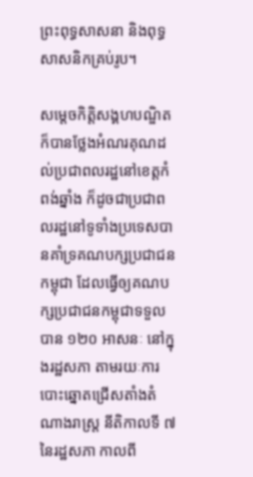ព្រះពុទ្ធសាសនា និងពុទ្ធសាសនិកគ្រប់រូប។

សម្តេចកិត្តិសង្គហបណ្ឌិត ក៏បានថ្លែងអំណរគុណដល់ប្រជាពលរដ្ឋនៅខេត្តកំពង់ឆ្នាំង ក៏ដូចជាប្រជាពលរដ្ឋនៅទូទាំងប្រទេសបានគាំទ្រគណបក្សប្រជាជនកម្ពុជា ដែលធ្វើឲ្យគណបក្សប្រជាជនកម្ពុជាទទួលបាន ១២០ អាសនៈ នៅក្នុងរដ្ឋសភា តាមរយៈការបោះឆ្នោតជ្រើសតាំងតំណាងរាស្ត្រ នីតិកាលទី ៧ នៃរដ្ឋសភា កាលពី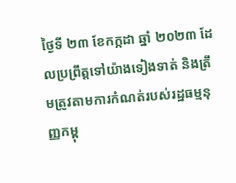ថ្ងៃទី ២៣ ខែកក្កដា ឆ្នាំ ២០២៣ ដែលប្រព្រឹត្តទៅយ៉ាងទៀងទាត់ និងត្រឹមត្រូវតាមការកំណត់របស់រដ្ឋធម្មនុញ្ញកម្ពុ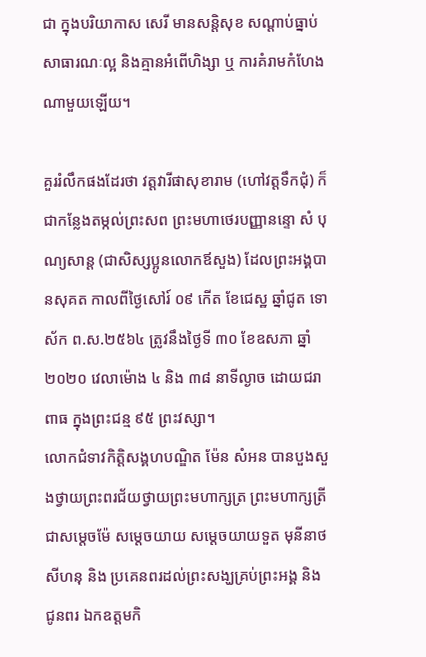ជា ក្នុងបរិយាកាស សេរី មានសន្តិសុខ សណ្ដាប់ធ្នាប់សាធារណៈល្អ និងគ្មានអំពើហិង្សា ឬ ការគំរាមកំហែងណាមួយឡើយ។

គួររំលឹកផងដែរថា វត្តវារីផាសុខារាម (ហៅវត្តទឹកជុំ) ក៏ជាកន្លែងតម្កល់ព្រះសព ព្រះមហាថេរបញ្ញានន្ទោ សំ បុណ្យសាន្ដ (ជាសិស្សប្អូនលោកឪសួង) ដែលព្រះអង្គបានសុគត កាលពីថ្ងៃសៅរ៍ ០៩ កើត ខែជេស្ឋ ឆ្នាំជូត ទោស័ក ព.ស.២៥៦៤ ត្រូវនឹងថ្ងៃទី ៣០ ខែឧសភា ឆ្នាំ ២០២០ វេលាម៉ោង ៤ និង ៣៨ នាទីល្ងាច ដោយជរាពាធ ក្នុងព្រះជន្ម ៩៥ ព្រះវស្សា។
លោកជំទាវកិត្តិសង្គហបណ្ឌិត ម៉ែន សំអន បានបួងសួងថ្វាយព្រះពរជ័យថ្វាយព្រះមហាក្សត្រ ព្រះមហាក្សត្រី ជាសម្តេចម៉ែ សម្តេចយាយ សម្តេចយាយទួត មុនីនាថ សីហនុ និង ប្រគេនពរដល់ព្រះសង្ឃគ្រប់ព្រះអង្គ និង ជូនពរ ឯកឧត្តមកិ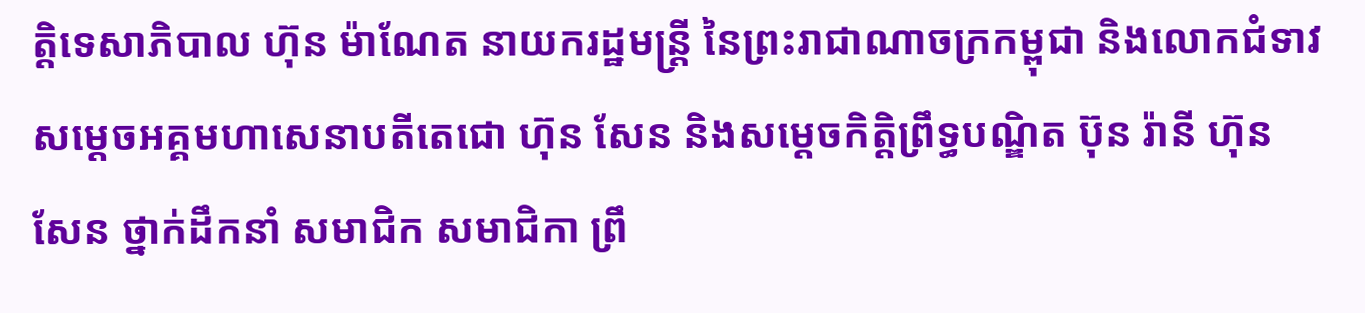ត្តិទេសាភិបាល ហ៊ុន ម៉ាណែត នាយករដ្ឋមន្ត្រី នៃព្រះរាជាណាចក្រកម្ពុជា និងលោកជំទាវ សម្តេចអគ្គមហាសេនាបតីតេជោ ហ៊ុន សែន និងសម្តេចកិត្តិព្រឹទ្ធបណ្ឌិត ប៊ុន រ៉ានី ហ៊ុន សែន ថ្នាក់ដឹកនាំ សមាជិក សមាជិកា ព្រឹ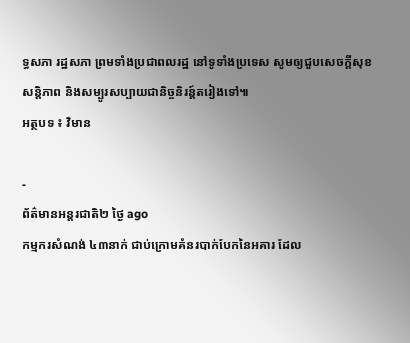ទ្ធសភា រដ្ឋសភា ព្រមទាំងប្រជាពលរដ្ឋ នៅទូទាំងប្រទេស សូមឲ្យជួបសេចក្តីសុខ សន្តិភាព និងសម្បូរសប្បាយជានិច្ចនិរន្ត៍តរៀងទៅ៕
អត្ថបទ ៖ វិមាន

-
ព័ត៌មានអន្ដរជាតិ២ ថ្ងៃ ago
កម្មករសំណង់ ៤៣នាក់ ជាប់ក្រោមគំនរបាក់បែកនៃអគារ ដែល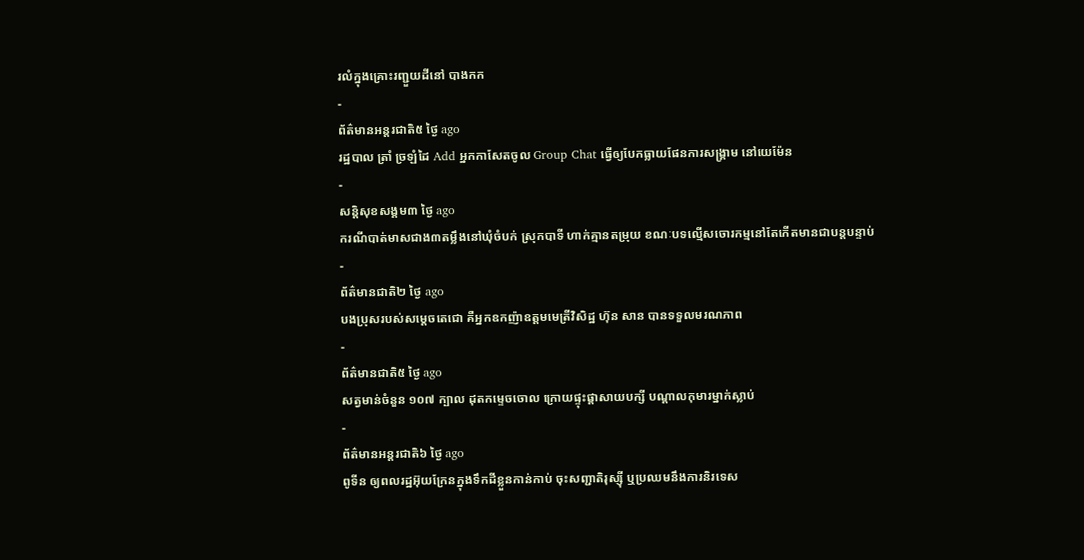រលំក្នុងគ្រោះរញ្ជួយដីនៅ បាងកក
-
ព័ត៌មានអន្ដរជាតិ៥ ថ្ងៃ ago
រដ្ឋបាល ត្រាំ ច្រឡំដៃ Add អ្នកកាសែតចូល Group Chat ធ្វើឲ្យបែកធ្លាយផែនការសង្គ្រាម នៅយេម៉ែន
-
សន្តិសុខសង្គម៣ ថ្ងៃ ago
ករណីបាត់មាសជាង៣តម្លឹងនៅឃុំចំបក់ ស្រុកបាទី ហាក់គ្មានតម្រុយ ខណៈបទល្មើសចោរកម្មនៅតែកើតមានជាបន្តបន្ទាប់
-
ព័ត៌មានជាតិ២ ថ្ងៃ ago
បងប្រុសរបស់សម្ដេចតេជោ គឺអ្នកឧកញ៉ាឧត្តមមេត្រីវិសិដ្ឋ ហ៊ុន សាន បានទទួលមរណភាព
-
ព័ត៌មានជាតិ៥ ថ្ងៃ ago
សត្វមាន់ចំនួន ១០៧ ក្បាល ដុតកម្ទេចចោល ក្រោយផ្ទុះផ្ដាសាយបក្សី បណ្តាលកុមារម្នាក់ស្លាប់
-
ព័ត៌មានអន្ដរជាតិ៦ ថ្ងៃ ago
ពូទីន ឲ្យពលរដ្ឋអ៊ុយក្រែនក្នុងទឹកដីខ្លួនកាន់កាប់ ចុះសញ្ជាតិរុស្ស៊ី ឬប្រឈមនឹងការនិរទេស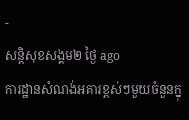-
សន្តិសុខសង្គម២ ថ្ងៃ ago
ការដ្ឋានសំណង់អគារខ្ពស់ៗមួយចំនួនក្នុ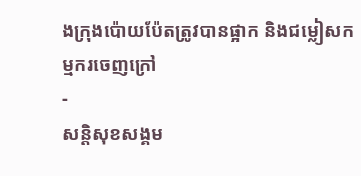ងក្រុងប៉ោយប៉ែតត្រូវបានផ្អាក និងជម្លៀសកម្មករចេញក្រៅ
-
សន្តិសុខសង្គម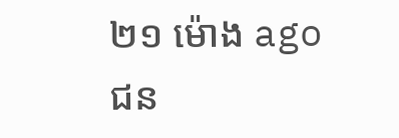២១ ម៉ោង ago
ជន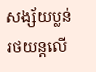សង្ស័យប្លន់រថយន្តលើ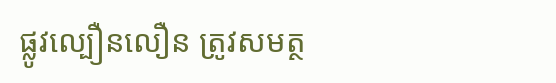ផ្លូវល្បឿនលឿន ត្រូវសមត្ថ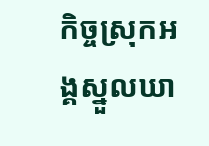កិច្ចស្រុកអង្គស្នួលឃា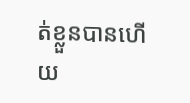ត់ខ្លួនបានហើយ